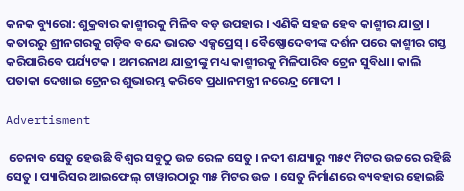କନକ ବ୍ୟୁରୋ: ଶୁକ୍ରବାର କାଶ୍ମୀରକୁ ମିଳିବ ବଡ଼ ଉପହାର । ଏଣିକି ସହଜ ହେବ କାଶ୍ମୀର ଯାତ୍ରା । କତାରରୁ ଶ୍ରୀନଗରକୁ ଗଡ଼ିବ ବନ୍ଦେ ଭାରତ ଏକ୍ସପ୍ରେସ୍‌ । ବୈଷ୍ଣୋଦେବୀଙ୍କ ଦର୍ଶନ ପରେ କାଶ୍ମୀର ଗସ୍ତ କରିପାରିବେ ପର୍ଯ୍ୟଟକ । ଅମରନାଥ ଯାତ୍ରୀଙ୍କୁ ମଧ୍ୟ କାଶ୍ମୀରକୁ ମିଳିପାରିବ ଟ୍ରେନ ସୁବିଧା। କାଲି ପତାକା ଦେଖାଇ ଟ୍ରେନର ଶୁଭାରମ୍ଭ କରିବେ ପ୍ରଧାନମନ୍ତ୍ରୀ ନରେନ୍ଦ୍ର ମୋଦୀ ।

Advertisment

 ଚେନାବ ସେତୁ ହେଉଛି ବିଶ୍ବର ସବୁଠୁ ଉଚ୍ଚ ରେଳ ସେତୁ । ନଦୀ ଶଯ୍ୟାରୁ ୩୫୯ ମିଟର ଉଚ୍ଚରେ ରହିଛି ସେତୁ । ପ୍ୟାରିସର ଆଇଫେଲ୍ ଟାୱାରଠାରୁ ୩୫ ମିଟର ଉଚ୍ଚ । ସେତୁ ନିର୍ମାଣରେ ବ୍ୟବହାର ହୋଇଛି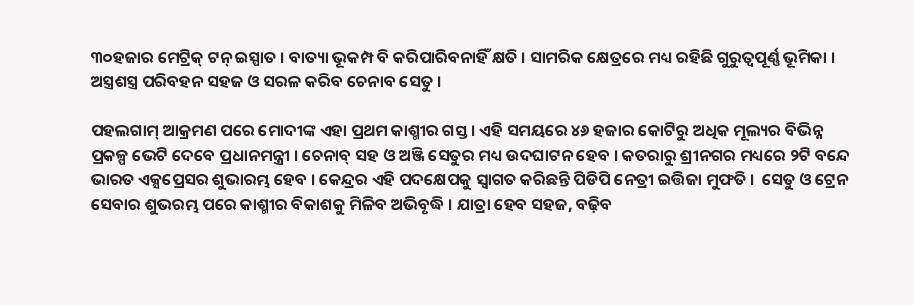୩୦ହଜାର ମେଟ୍ରିକ୍‌ ଟନ୍‌ ଇସ୍ପାତ । ବାତ୍ୟା ଭୂକମ୍ପ ବି କରିପାରିବନାହିଁ କ୍ଷତି । ସାମରିକ କ୍ଷେତ୍ରରେ ମଧ୍ୟ ରହିଛି ଗୁରୁତ୍ବପୂର୍ଣ୍ଣ ଭୂମିକା । ଅସ୍ତ୍ରଶସ୍ତ୍ର ପରିବହନ ସହଜ ଓ ସରଳ କରିବ ଚେନାବ ସେତୁ ।

ପହଲଗାମ୍ ଆକ୍ରମଣ ପରେ ମୋଦୀଙ୍କ ଏହା ପ୍ରଥମ କାଶ୍ମୀର ଗସ୍ତ । ଏହି ସମୟରେ ୪୬ ହଜାର କୋଟିରୁ ଅଧିକ ମୂଲ୍ୟର ବିଭିନ୍ନ ପ୍ରକଳ୍ପ ଭେଟି ଦେବେ ପ୍ରଧାନମନ୍ତ୍ରୀ । ଚେନାବ୍ ସହ ଓ ଅଞ୍ଜି ସେତୁର ମଧ୍ୟ ଉଦଘାଟନ ହେବ । କତରାରୁ ଶ୍ରୀନଗର ମଧ୍ୟରେ ୨ଟି ବନ୍ଦେ ଭାରତ ଏକ୍ସପ୍ରେସର ଶୁଭାରମ୍ଭ ହେବ । କେନ୍ଦ୍ରର ଏହି ପଦକ୍ଷେପକୁ ସ୍ବାଗତ କରିଛନ୍ତି ପିଡିପି ନେତ୍ରୀ ଇତ୍ତିଜା ମୁଫତି ।  ସେତୁ ଓ ଟ୍ରେନ ସେବାର ଶୁଭରମ୍ଭ ପରେ କାଶ୍ମୀର ବିକାଶକୁ ମିଳିବ ଅଭିବୃଦ୍ଧି । ଯାତ୍ରା ହେବ ସହଜ, ବଢ଼ିବ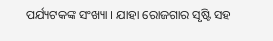ପର୍ଯ୍ୟଟକଙ୍କ ସଂଖ୍ୟା । ଯାହା ରୋଜଗାର ସୃଷ୍ଟି ସହ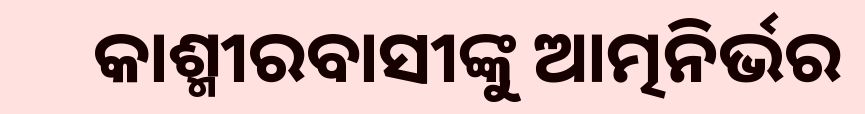କାଶ୍ମୀରବାସୀଙ୍କୁ ଆତ୍ମନିର୍ଭର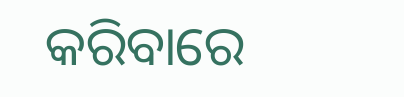କରିବାରେ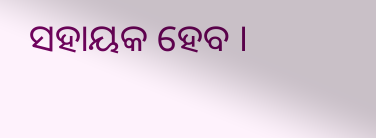ସହାୟକ ହେବ ।